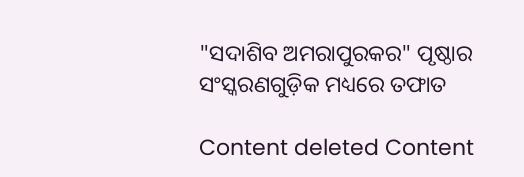"ସଦାଶିବ ଅମରାପୁରକର" ପୃଷ୍ଠାର ସଂସ୍କରଣ‌ଗୁଡ଼ିକ ମଧ୍ୟରେ ତଫାତ

Content deleted Content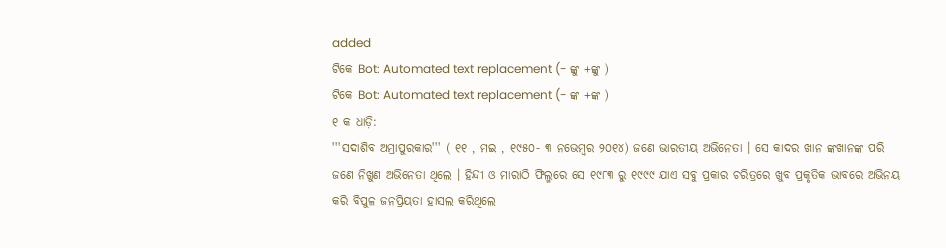added
ଟିକେ Bot: Automated text replacement (- ଙ୍କୁ +ଙ୍କୁ )
ଟିକେ Bot: Automated text replacement (- ଙ୍କ +ଙ୍କ )
୧ କ ଧାଡ଼ି:
'''ସଦାଶିବ ଅମ୍ରାପୁରକାର''' ( ୧୧ , ମଇ , ୧୯୫୦- ୩ ନଭେମ୍ବର ୨୦୧୪) ଜଣେ ଭାରତୀୟ ଅଭିନେତା । ସେ କାଦର ଖାନ ଙ୍କଖାନଙ୍କ ପରି ଜଣେ ନିଖୁଣ ଅଭିନେତା ଥିଲେ । ହିନ୍ଦୀ ଓ ମାରାଠି ଫିଲ୍ମରେ ସେ ୧୯୮୩ ରୁ ୧୯୯୯ ଯାଏ ସବୁ ପ୍ରକାର ଚରିତ୍ରରେ ଖୁବ ପ୍ରକୃତିକ ଭାବରେ ଅଭିନୟ କରି ବିପୁଳ ଜନପ୍ରିୟତା ହାସଲ କରିଥିଲେ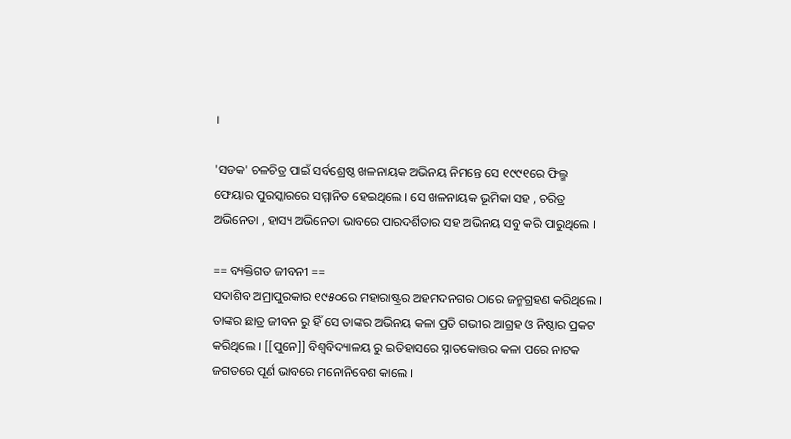।

'ସଡକ' ଚଳଚିତ୍ର ପାଇଁ ସର୍ବଶ୍ରେଷ୍ଠ ଖଳନାୟକ ଅଭିନୟ ନିମନ୍ତେ ସେ ୧୯୯୧ରେ ଫିଲ୍ମ ଫେୟାର ପୁରସ୍କାରରେ ସମ୍ମାନିତ ହେଇଥିଲେ । ସେ ଖଳନାୟକ ଭୂମିକା ସହ , ଚରିତ୍ର ଅଭିନେତା , ହାସ୍ୟ ଅଭିନେତା ଭାବରେ ପାରଦର୍ଶିତାର ସହ ଅଭିନୟ ସବୁ କରି ପାରୁଥିଲେ ।

== ବ୍ୟକ୍ତିଗତ ଜୀବନୀ ==
ସଦାଶିବ ଅମ୍ରାପୁରକାର ୧୯୫୦ରେ ମହାରାଷ୍ଟ୍ରର ଅହମଦନଗର ଠାରେ ଜନ୍ମଗ୍ରହଣ କରିଥିଲେ । ତାଙ୍କର ଛାତ୍ର ଜୀବନ ରୁ ହିଁ ସେ ତାଙ୍କର ଅଭିନୟ କଳା ପ୍ରତି ଗଭୀର ଆଗ୍ରହ ଓ ନିଷ୍ଠାର ପ୍ରକଟ କରିଥିଲେ । [[ପୁନେ]] ବିଶ୍ୱବିଦ୍ୟାଳୟ ରୁ ଇତିହାସରେ ସ୍ନାତକୋତ୍ତର କଳା ପରେ ନାଟକ ଜଗତରେ ପୂର୍ଣ ଭାବରେ ମନୋନିବେଶ କାଲେ ।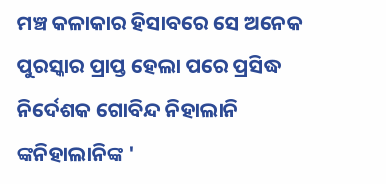ମଞ୍ଚ କଳାକାର ହିସାବରେ ସେ ଅନେକ ପୁରସ୍କାର ପ୍ରାପ୍ତ ହେଲା ପରେ ପ୍ରସିଦ୍ଧ ନିର୍ଦେଶକ ଗୋବିନ୍ଦ ନିହାଲାନି ଙ୍କନିହାଲାନିଙ୍କ '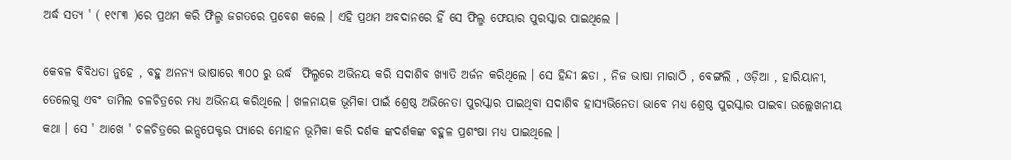ଅର୍ଦ୍ଧ ସତ୍ୟ ' ( ୧୯୮୩ )ରେ ପ୍ରଥମ କରି ଫିଲ୍ମ ଜଗତରେ ପ୍ରବେଶ କଲେ । ଏହି ପ୍ରଥମ ଅବଦାନରେ ହିଁ ସେ ଫିଲ୍ମ ଫେୟାର ପୁରସ୍କାର ପାଇଥିଲେ ।

କେବଳ ବିବିଧତା ନୁହେ , ବହୁ ଅନନ୍ୟ ଭାଷାରେ ୩୦୦ ରୁ ଉର୍ଦ୍ଧ  ଫିଲ୍ମରେ ଅଭିନୟ କରି ସଦାଶିବ ଖ୍ୟାତି ଅର୍ଜନ କରିଥିଲେ । ସେ ହିନ୍ଦୀ ଛଡା , ନିଜ ଭାଷା ମାରାଠି , ବେଙ୍ଗଲି , ଓଡ଼ିଆ , ହାରିୟାନୀ, ତେଲେଗୁ ଏବଂ ତାମିଲ ଚଳଚିତ୍ରରେ ମଧ୍ୟ ଅଭିନୟ କରିଥିଲେ । ଖଳନାୟକ ଭୂମିକା ପାଇଁ ଶ୍ରେଷ୍ଠ ଅଭିନେତା ପୁରସ୍କାର ପାଇଥିବା ସଦାଶିବ ହାସ୍ୟଭିନେତା ଭାବେ ମଧ୍ୟ ଶ୍ରେଷ୍ଠ ପୁରସ୍କାର ପାଇବା ଉଲ୍ଲେଖନୀୟ କଥା । ସେ ' ଆଖେ ' ଚଳଚିତ୍ରରେ ଇନ୍ସପେକ୍ଟର ପ୍ୟାରେ ମୋହନ ଭୂମିକା କରି ଦର୍ଶକ ଙ୍କଦର୍ଶକଙ୍କ ବହୁଳ ପ୍ରଶଂଷା ମଧ୍ୟ ପାଇଥିଲେ ।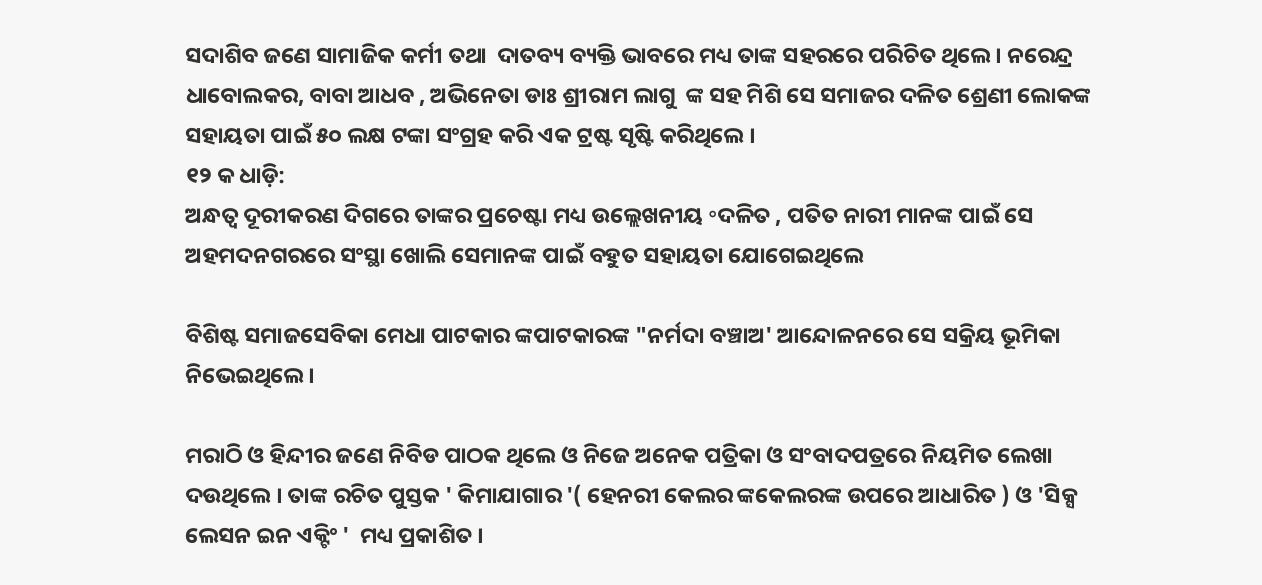ସଦାଶିବ ଜଣେ ସାମାଜିକ କର୍ମୀ ତଥା  ଦାତବ୍ୟ ବ୍ୟକ୍ତି ଭାବରେ ମଧ୍ୟ ତାଙ୍କ ସହରରେ ପରିଚିତ ଥିଲେ । ନରେନ୍ଦ୍ର ଧାବୋଲକର, ବାବା ଆଧବ , ଅଭିନେତା ଡାଃ ଶ୍ରୀରାମ ଲାଗୁ  ଙ୍କ ସହ ମିଶି ସେ ସମାଜର ଦଳିତ ଶ୍ରେଣୀ ଲୋକଙ୍କ ସହାୟତା ପାଇଁ ୫୦ ଲକ୍ଷ ଟଙ୍କା ସଂଗ୍ରହ କରି ଏକ ଟ୍ରଷ୍ଟ ସୃଷ୍ଟି କରିଥିଲେ ।
୧୨ କ ଧାଡ଼ି:
ଅନ୍ଧତ୍ଵ ଦୂରୀକରଣ ଦିଗରେ ତାଙ୍କର ପ୍ରଚେଷ୍ଟା ମଧ୍ୟ ଉଲ୍ଲେଖନୀୟ ॰ଦଳିତ , ପତିତ ନାରୀ ମାନଙ୍କ ପାଇଁ ସେ ଅହମଦନଗରରେ ସଂସ୍ଥା ଖୋଲି ସେମାନଙ୍କ ପାଇଁ ବହୁତ ସହାୟତା ଯୋଗେଇଥିଲେ

ବିଶିଷ୍ଟ ସମାଜସେବିକା ମେଧା ପାଟକାର ଙ୍କପାଟକାରଙ୍କ "ନର୍ମଦା ବଞ୍ଚାଅ' ଆନ୍ଦୋଳନରେ ସେ ସକ୍ରିୟ ଭୂମିକା ନିଭେଇଥିଲେ ।

ମରାଠି ଓ ହିନ୍ଦୀର ଜଣେ ନିବିଡ ପାଠକ ଥିଲେ ଓ ନିଜେ ଅନେକ ପତ୍ରିକା ଓ ସଂବାଦପତ୍ରରେ ନିୟମିତ ଲେଖା ଦଉଥିଲେ । ତାଙ୍କ ରଚିତ ପୁସ୍ତକ ' କିମାଯାଗାର '( ହେନରୀ କେଲର ଙ୍କକେଲରଙ୍କ ଉପରେ ଆଧାରିତ ) ଓ 'ସିକ୍ସ ଲେସନ ଇନ ଏକ୍ଟିଂ '  ମଧ୍ୟ ପ୍ରକାଶିତ ।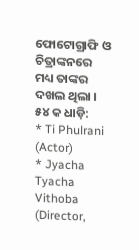ଫୋଟୋଗ୍ରାଫି ଓ ଚିତ୍ରାଙ୍କନରେ ମଧ୍ୟ ତାଙ୍କର ଦଖଲ ଥିଲା ।
୫୪ କ ଧାଡ଼ି:
* Ti Phulrani (Actor)
* Jyacha Tyacha Vithoba (Director,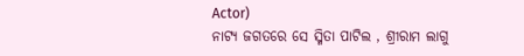Actor)
ନାଟ୍ଯ ଜଗତରେ ସେ ସ୍ମିତା ପାଟିଲ , ଶ୍ରୀରାମ ଲାଗୁ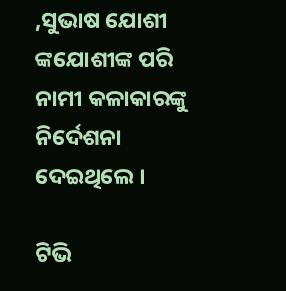,ସୁଭାଷ ଯୋଶୀ ଙ୍କଯୋଶୀଙ୍କ ପରି ନାମୀ କଳାକାରଙ୍କୁ ନିର୍ଦେଶନା ଦେଇଥିଲେ ।

ଟିଭି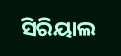ସିରିୟାଲ